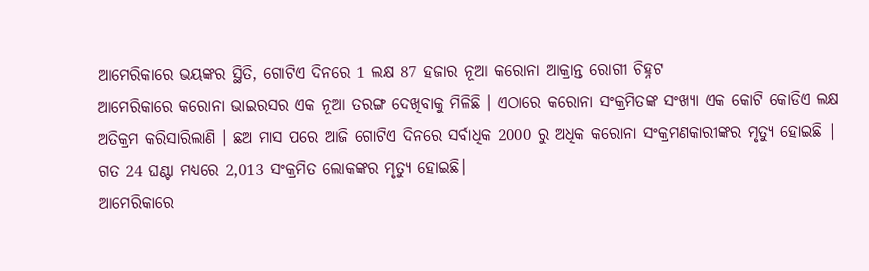ଆମେରିକାରେ ଭୟଙ୍କର ସ୍ଥିତି, ଗୋଟିଏ ଦିନରେ 1 ଲକ୍ଷ 87 ହଜାର ନୂଆ କରୋନା ଆକ୍ରାନ୍ତ ରୋଗୀ ଚିହ୍ନଟ
ଆମେରିକାରେ କରୋନା ଭାଇରସର ଏକ ନୂଆ ତରଙ୍ଗ ଦେଖିବାକୁ ମିଳିଛି । ଏଠାରେ କରୋନା ସଂକ୍ରମିତଙ୍କ ସଂଖ୍ୟା ଏକ କୋଟି କୋଡିଏ ଲକ୍ଷ ଅତିକ୍ରମ କରିସାରିଲାଣି । ଛଅ ମାସ ପରେ ଆଜି ଗୋଟିଏ ଦିନରେ ସର୍ବାଧିକ 2000 ରୁ ଅଧିକ କରୋନା ସଂକ୍ରମଣକାରୀଙ୍କର ମୃତ୍ୟୁ ହୋଇଛି | ଗତ 24 ଘଣ୍ଟା ମଧ୍ୟରେ 2,013 ସଂକ୍ରମିତ ଲୋକଙ୍କର ମୃତ୍ୟୁ ହୋଇଛି।
ଆମେରିକାରେ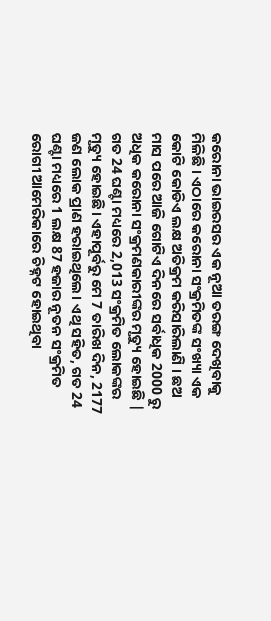କରୋନା ଭାଇରସର ଏକ ନୂଆ ତରଙ୍ଗ ଦେଖିବାକୁ ମିଳିଛି । ଏଠାରେ କରୋନା ସଂକ୍ରମିତଙ୍କ ସଂଖ୍ୟା ଏକ କୋଟି କୋଡିଏ ଲକ୍ଷ ଅତିକ୍ରମ କରିସାରିଲାଣି । ଛଅ ମାସ ପରେ ଆଜି ଗୋଟିଏ ଦିନରେ ସର୍ବାଧିକ 2000 ରୁ ଅଧିକ କରୋନା ସଂକ୍ରମଣକାରୀଙ୍କର ମୃତ୍ୟୁ ହୋଇଛି | ଗତ 24 ଘଣ୍ଟା ମଧ୍ୟରେ 2,013 ସଂକ୍ରମିତ ଲୋକଙ୍କର ମୃତ୍ୟୁ ହୋଇଛି। ଏହାପୂର୍ବରୁ ମେ 7 ତାରିଖ ଦିନ, 2177 ଜଣ ଲୋକ ପ୍ରାଣ ହରାଇଥିଲେ। ଏଥି ସହିତ, ଗତ 24 ଘଣ୍ଟା ମଧ୍ୟରେ 1 ଲକ୍ଷ 87 ହଜାର ନୂତନ ସଂକ୍ରମିତ ରୋଗୀ ଆମେରିକାରେ ଚିହ୍ନଟ ହୋଇଥିବା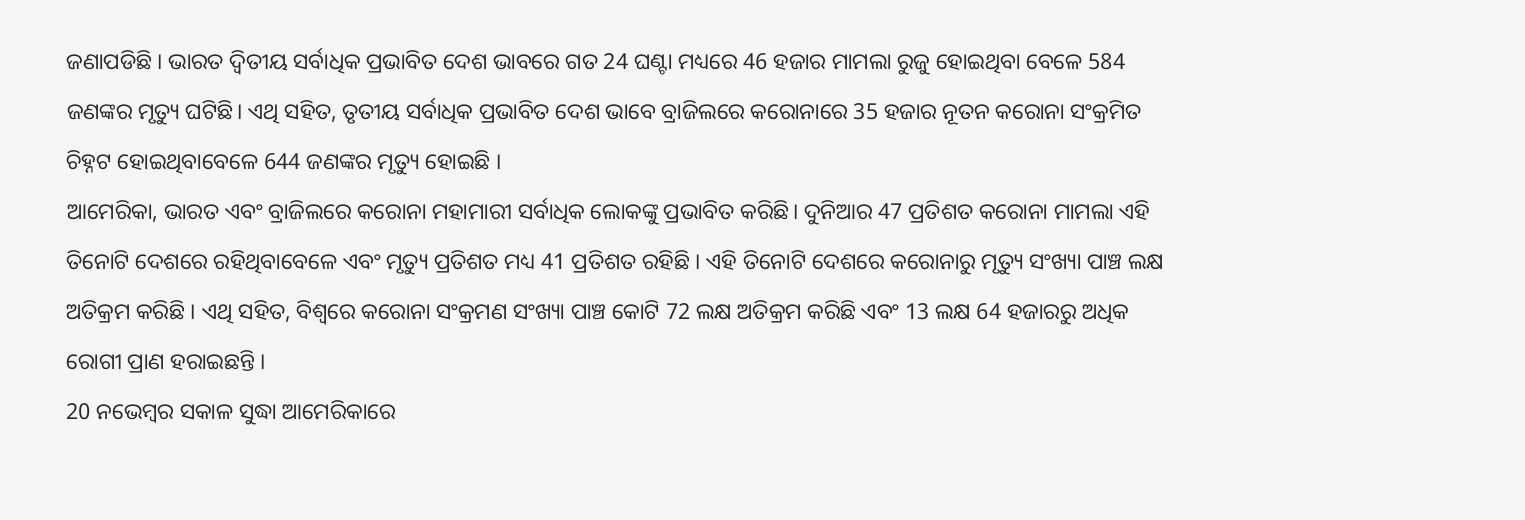ଜଣାପଡିଛି । ଭାରତ ଦ୍ୱିତୀୟ ସର୍ବାଧିକ ପ୍ରଭାବିତ ଦେଶ ଭାବରେ ଗତ 24 ଘଣ୍ଟା ମଧ୍ୟରେ 46 ହଜାର ମାମଲା ରୁଜୁ ହୋଇଥିବା ବେଳେ 584 ଜଣଙ୍କର ମୃତ୍ୟୁ ଘଟିଛି। ଏଥି ସହିତ, ତୃତୀୟ ସର୍ବାଧିକ ପ୍ରଭାବିତ ଦେଶ ଭାବେ ବ୍ରାଜିଲରେ କରୋନାରେ 35 ହଜାର ନୂତନ କରୋନା ସଂକ୍ରମିତ ଚିହ୍ନଟ ହୋଇଥିବାବେଳେ 644 ଜଣଙ୍କର ମୃତ୍ୟୁ ହୋଇଛି ।
ଆମେରିକା, ଭାରତ ଏବଂ ବ୍ରାଜିଲରେ କରୋନା ମହାମାରୀ ସର୍ବାଧିକ ଲୋକଙ୍କୁ ପ୍ରଭାବିତ କରିଛି। ଦୁନିଆର 47 ପ୍ରତିଶତ କରୋନା ମାମଲା ଏହି ତିନୋଟି ଦେଶରେ ରହିଥିବାବେଳେ ଏବଂ ମୃତ୍ୟୁ ପ୍ରତିଶତ ମଧ୍ୟ 41 ପ୍ରତିଶତ ରହିଛି । ଏହି ତିନୋଟି ଦେଶରେ କରୋନାରୁ ମୃତ୍ୟୁ ସଂଖ୍ୟା ପାଞ୍ଚ ଲକ୍ଷ ଅତିକ୍ରମ କରିଛି । ଏଥି ସହିତ, ବିଶ୍ୱରେ କରୋନା ସଂକ୍ରମଣ ସଂଖ୍ୟା ପାଞ୍ଚ କୋଟି 72 ଲକ୍ଷ ଅତିକ୍ରମ କରିଛି ଏବଂ 13 ଲକ୍ଷ 64 ହଜାରରୁ ଅଧିକ ରୋଗୀ ପ୍ରାଣ ହରାଇଛନ୍ତି ।
20 ନଭେମ୍ବର ସକାଳ ସୁଦ୍ଧା ଆମେରିକାରେ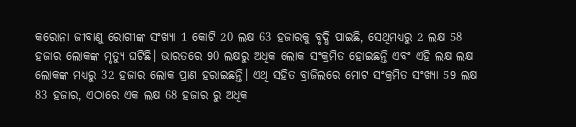କରୋନା ଜୀବାଣୁ ରୋଗୀଙ୍କ ସଂଖ୍ୟା 1 କୋଟି 20 ଲକ୍ଷ 63 ହଜାରକୁ ବୃଦ୍ଧି ପାଇଛି, ସେଥିମଧ୍ୟରୁ 2 ଲକ୍ଷ 58 ହଜାର ଲୋକଙ୍କ ମୃତ୍ୟୁ ଘଟିଛି। ଭାରତରେ 90 ଲକ୍ଷରୁ ଅଧିକ ଲୋକ ସଂକ୍ରମିତ ହୋଇଛନ୍ତି ଏବଂ ଏହି ଲକ୍ଷ ଲକ୍ଷ ଲୋକଙ୍କ ମଧ୍ୟରୁ 32 ହଜାର ଲୋକ ପ୍ରାଣ ହରାଇଛନ୍ତି। ଏଥି ସହିତ ବ୍ରାଜିଲରେ ମୋଟ ସଂକ୍ରମିତ ସଂଖ୍ୟା 59 ଲକ୍ଷ 83 ହଜାର, ଏଠାରେ ଏକ ଲକ୍ଷ 68 ହଜାର ରୁ ଅଧିକ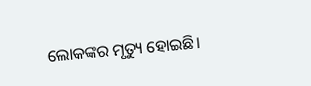ଲୋକଙ୍କର ମୃତ୍ୟୁ ହୋଇଛି।